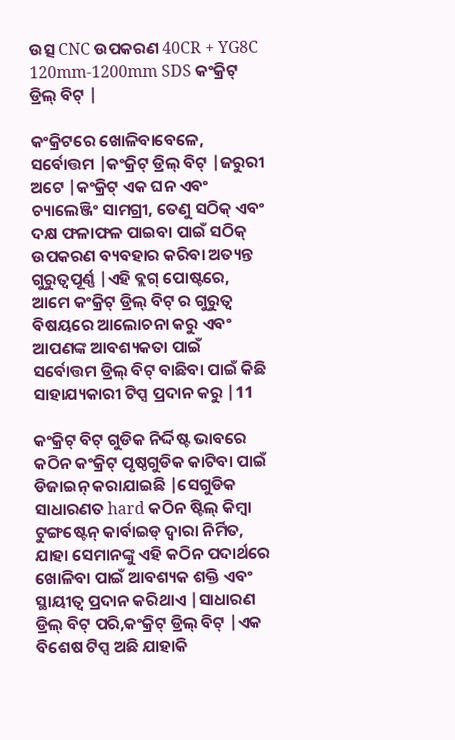ଉତ୍ସ CNC ଉପକରଣ 40CR + YG8C 120mm-1200mm SDS କଂକ୍ରିଟ୍ ଡ୍ରିଲ୍ ବିଟ୍ |

କଂକ୍ରିଟରେ ଖୋଳିବାବେଳେ, ସର୍ବୋତ୍ତମ |କଂକ୍ରିଟ୍ ଡ୍ରିଲ୍ ବିଟ୍ |ଜରୁରୀ ଅଟେ |କଂକ୍ରିଟ୍ ଏକ ଘନ ଏବଂ ଚ୍ୟାଲେଞ୍ଜିଂ ସାମଗ୍ରୀ, ତେଣୁ ସଠିକ୍ ଏବଂ ଦକ୍ଷ ଫଳାଫଳ ପାଇବା ପାଇଁ ସଠିକ୍ ଉପକରଣ ବ୍ୟବହାର କରିବା ଅତ୍ୟନ୍ତ ଗୁରୁତ୍ୱପୂର୍ଣ୍ଣ |ଏହି ବ୍ଲଗ୍ ପୋଷ୍ଟରେ, ଆମେ କଂକ୍ରିଟ୍ ଡ୍ରିଲ୍ ବିଟ୍ ର ଗୁରୁତ୍ୱ ବିଷୟରେ ଆଲୋଚନା କରୁ ଏବଂ ଆପଣଙ୍କ ଆବଶ୍ୟକତା ପାଇଁ ସର୍ବୋତ୍ତମ ଡ୍ରିଲ୍ ବିଟ୍ ବାଛିବା ପାଇଁ କିଛି ସାହାଯ୍ୟକାରୀ ଟିପ୍ସ ପ୍ରଦାନ କରୁ |11

କଂକ୍ରିଟ୍ ବିଟ୍ ଗୁଡିକ ନିର୍ଦ୍ଦିଷ୍ଟ ଭାବରେ କଠିନ କଂକ୍ରିଟ୍ ପୃଷ୍ଠଗୁଡିକ କାଟିବା ପାଇଁ ଡିଜାଇନ୍ କରାଯାଇଛି |ସେଗୁଡିକ ସାଧାରଣତ hard କଠିନ ଷ୍ଟିଲ୍ କିମ୍ବା ଟୁଙ୍ଗଷ୍ଟେନ୍ କାର୍ବାଇଡ୍ ଦ୍ୱାରା ନିର୍ମିତ, ଯାହା ସେମାନଙ୍କୁ ଏହି କଠିନ ପଦାର୍ଥରେ ଖୋଳିବା ପାଇଁ ଆବଶ୍ୟକ ଶକ୍ତି ଏବଂ ସ୍ଥାୟୀତ୍ୱ ପ୍ରଦାନ କରିଥାଏ |ସାଧାରଣ ଡ୍ରିଲ୍ ବିଟ୍ ପରି,କଂକ୍ରିଟ୍ ଡ୍ରିଲ୍ ବିଟ୍ |ଏକ ବିଶେଷ ଟିପ୍ସ ଅଛି ଯାହାକି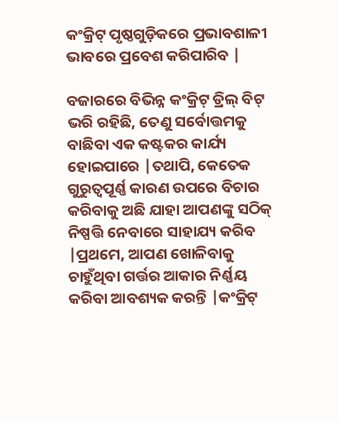କଂକ୍ରିଟ୍ ପୃଷ୍ଠଗୁଡ଼ିକରେ ପ୍ରଭାବଶାଳୀ ଭାବରେ ପ୍ରବେଶ କରିପାରିବ |

ବଜାରରେ ବିଭିନ୍ନ କଂକ୍ରିଟ୍ ଡ୍ରିଲ୍ ବିଟ୍ ଭରି ରହିଛି, ତେଣୁ ସର୍ବୋତ୍ତମକୁ ବାଛିବା ଏକ କଷ୍ଟକର କାର୍ଯ୍ୟ ହୋଇପାରେ |ତଥାପି, କେତେକ ଗୁରୁତ୍ୱପୂର୍ଣ୍ଣ କାରଣ ଉପରେ ବିଚାର କରିବାକୁ ଅଛି ଯାହା ଆପଣଙ୍କୁ ସଠିକ୍ ନିଷ୍ପତ୍ତି ନେବାରେ ସାହାଯ୍ୟ କରିବ |ପ୍ରଥମେ, ଆପଣ ଖୋଳିବାକୁ ଚାହୁଁଥିବା ଗର୍ତ୍ତର ଆକାର ନିର୍ଣ୍ଣୟ କରିବା ଆବଶ୍ୟକ କରନ୍ତି |କଂକ୍ରିଟ୍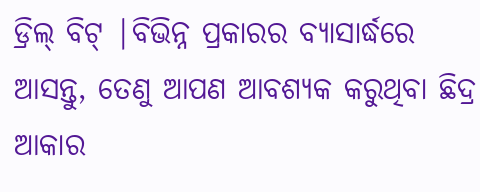ଡ୍ରିଲ୍ ବିଟ୍ |ବିଭିନ୍ନ ପ୍ରକାରର ବ୍ୟାସାର୍ଦ୍ଧରେ ଆସନ୍ତୁ, ତେଣୁ ଆପଣ ଆବଶ୍ୟକ କରୁଥିବା ଛିଦ୍ର ଆକାର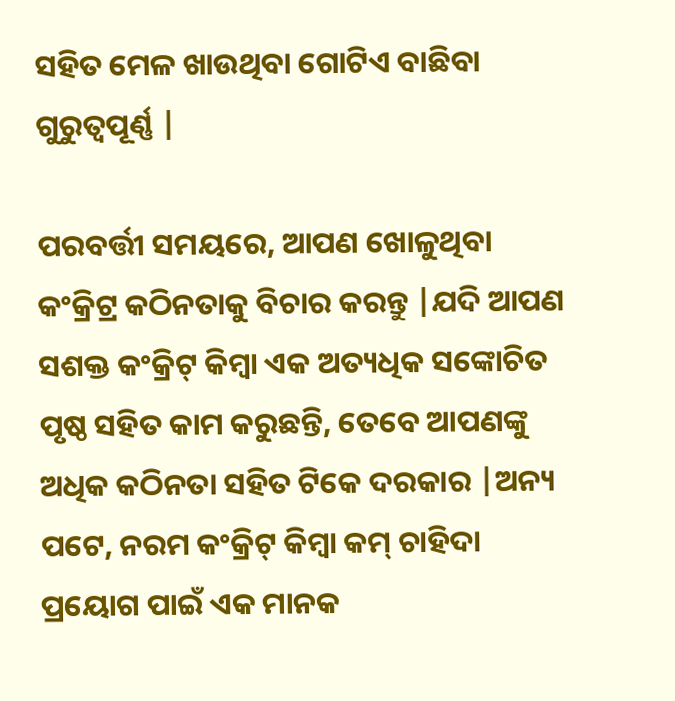ସହିତ ମେଳ ଖାଉଥିବା ଗୋଟିଏ ବାଛିବା ଗୁରୁତ୍ୱପୂର୍ଣ୍ଣ |

ପରବର୍ତ୍ତୀ ସମୟରେ, ଆପଣ ଖୋଳୁଥିବା କଂକ୍ରିଟ୍ର କଠିନତାକୁ ବିଚାର କରନ୍ତୁ |ଯଦି ଆପଣ ସଶକ୍ତ କଂକ୍ରିଟ୍ କିମ୍ବା ଏକ ଅତ୍ୟଧିକ ସଙ୍କୋଚିତ ପୃଷ୍ଠ ସହିତ କାମ କରୁଛନ୍ତି, ତେବେ ଆପଣଙ୍କୁ ଅଧିକ କଠିନତା ସହିତ ଟିକେ ଦରକାର |ଅନ୍ୟ ପଟେ, ନରମ କଂକ୍ରିଟ୍ କିମ୍ବା କମ୍ ଚାହିଦା ପ୍ରୟୋଗ ପାଇଁ ଏକ ମାନକ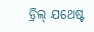ଡ୍ରିଲ୍ ଯଥେଷ୍ଟ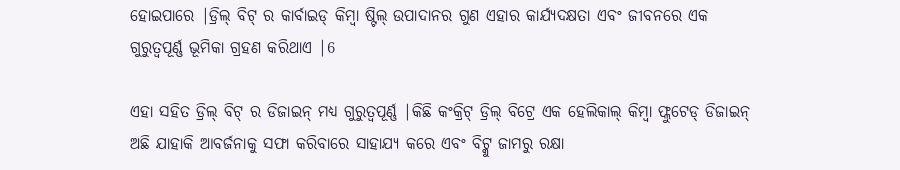ହୋଇପାରେ |ଡ୍ରିଲ୍ ବିଟ୍ ର କାର୍ବାଇଡ୍ କିମ୍ବା ଷ୍ଟିଲ୍ ଉପାଦାନର ଗୁଣ ଏହାର କାର୍ଯ୍ୟଦକ୍ଷତା ଏବଂ ଜୀବନରେ ଏକ ଗୁରୁତ୍ୱପୂର୍ଣ୍ଣ ଭୂମିକା ଗ୍ରହଣ କରିଥାଏ |6

ଏହା ସହିତ ଡ୍ରିଲ୍ ବିଟ୍ ର ଡିଜାଇନ୍ ମଧ୍ୟ ଗୁରୁତ୍ୱପୂର୍ଣ୍ଣ |କିଛି କଂକ୍ରିଟ୍ ଡ୍ରିଲ୍ ବିଟ୍ରେ ଏକ ହେଲିକାଲ୍ କିମ୍ବା ଫ୍ଲୁଟେଡ୍ ଡିଜାଇନ୍ ଅଛି ଯାହାକି ଆବର୍ଜନାକୁ ସଫା କରିବାରେ ସାହାଯ୍ୟ କରେ ଏବଂ ବିଟ୍କୁ ଜାମରୁ ରକ୍ଷା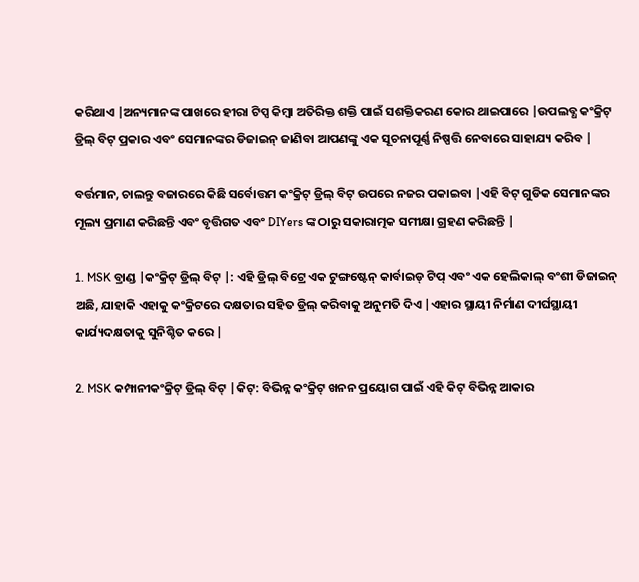କରିଥାଏ |ଅନ୍ୟମାନଙ୍କ ପାଖରେ ହୀରା ଟିପ୍ସ କିମ୍ବା ଅତିରିକ୍ତ ଶକ୍ତି ପାଇଁ ସଶକ୍ତିକରଣ କୋର ଥାଇପାରେ |ଉପଲବ୍ଧ କଂକ୍ରିଟ୍ ଡ୍ରିଲ୍ ବିଟ୍ ପ୍ରକାର ଏବଂ ସେମାନଙ୍କର ଡିଜାଇନ୍ ଜାଣିବା ଆପଣଙ୍କୁ ଏକ ସୂଚନାପୂର୍ଣ୍ଣ ନିଷ୍ପତ୍ତି ନେବାରେ ସାହାଯ୍ୟ କରିବ |

ବର୍ତ୍ତମାନ, ଚାଲନ୍ତୁ ବଜାରରେ କିଛି ସର୍ବୋତ୍ତମ କଂକ୍ରିଟ୍ ଡ୍ରିଲ୍ ବିଟ୍ ଉପରେ ନଜର ପକାଇବା |ଏହି ବିଟ୍ ଗୁଡିକ ସେମାନଙ୍କର ମୂଲ୍ୟ ପ୍ରମାଣ କରିଛନ୍ତି ଏବଂ ବୃତ୍ତିଗତ ଏବଂ DIYers ଙ୍କ ଠାରୁ ସକାରାତ୍ମକ ସମୀକ୍ଷା ଗ୍ରହଣ କରିଛନ୍ତି |

1. MSK ବ୍ରାଣ୍ଡ |କଂକ୍ରିଟ୍ ଡ୍ରିଲ୍ ବିଟ୍ |: ଏହି ଡ୍ରିଲ୍ ବିଟ୍ରେ ଏକ ଟୁଙ୍ଗଷ୍ଟେନ୍ କାର୍ବାଇଡ୍ ଟିପ୍ ଏବଂ ଏକ ହେଲିକାଲ୍ ବଂଶୀ ଡିଜାଇନ୍ ଅଛି, ଯାହାକି ଏହାକୁ କଂକ୍ରିଟରେ ଦକ୍ଷତାର ସହିତ ଡ୍ରିଲ୍ କରିବାକୁ ଅନୁମତି ଦିଏ |ଏହାର ସ୍ଥାୟୀ ନିର୍ମାଣ ଦୀର୍ଘସ୍ଥାୟୀ କାର୍ଯ୍ୟଦକ୍ଷତାକୁ ସୁନିଶ୍ଚିତ କରେ |

2. MSK କମ୍ପାନୀକଂକ୍ରିଟ୍ ଡ୍ରିଲ୍ ବିଟ୍ |କିଟ୍: ବିଭିନ୍ନ କଂକ୍ରିଟ୍ ଖନନ ପ୍ରୟୋଗ ପାଇଁ ଏହି କିଟ୍ ବିଭିନ୍ନ ଆକାର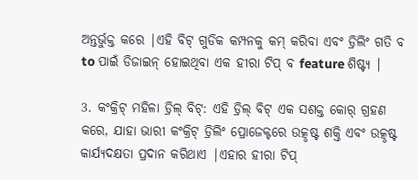ଅନ୍ତର୍ଭୁକ୍ତ କରେ |ଏହି ବିଟ୍ ଗୁଡିକ କମ୍ପନକୁ କମ୍ କରିବା ଏବଂ ଡ୍ରିଲିଂ ଗତି ବ to ପାଇଁ ଡିଜାଇନ୍ ହୋଇଥିବା ଏକ ହୀରା ଟିପ୍ ବ feature ଶିଷ୍ଟ୍ୟ |

3. କଂକ୍ରିଟ୍ ମହିଳା ଡ୍ରିଲ୍ ବିଟ୍: ଏହି ଡ୍ରିଲ୍ ବିଟ୍ ଏକ ସଶକ୍ତ କୋର୍ ଗ୍ରହଣ କରେ, ଯାହା ଭାରୀ କଂକ୍ରିଟ୍ ଡ୍ରିଲିଂ ପ୍ରୋଜେକ୍ଟରେ ଉତ୍କୃଷ୍ଟ ଶକ୍ତି ଏବଂ ଉତ୍କୃଷ୍ଟ କାର୍ଯ୍ୟଦକ୍ଷତା ପ୍ରଦାନ କରିଥାଏ |ଏହାର ହୀରା ଟିପ୍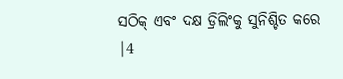ସଠିକ୍ ଏବଂ ଦକ୍ଷ ଡ୍ରିଲିଂକୁ ସୁନିଶ୍ଚିତ କରେ |4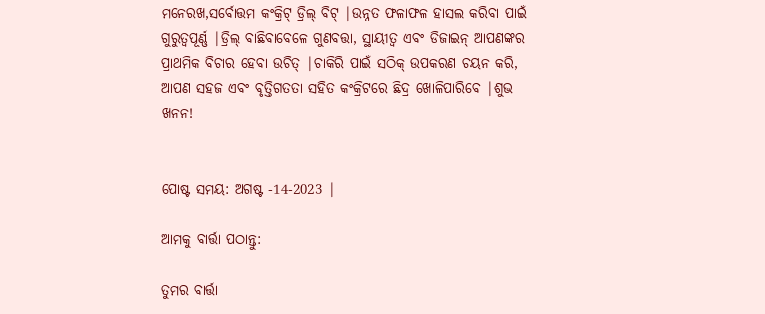ମନେରଖ,ସର୍ବୋତ୍ତମ କଂକ୍ରିଟ୍ ଡ୍ରିଲ୍ ବିଟ୍ |ଉନ୍ନତ ଫଳାଫଳ ହାସଲ କରିବା ପାଇଁ ଗୁରୁତ୍ୱପୂର୍ଣ୍ଣ |ଡ୍ରିଲ୍ ବାଛିବାବେଳେ ଗୁଣବତ୍ତା, ସ୍ଥାୟୀତ୍ୱ ଏବଂ ଡିଜାଇନ୍ ଆପଣଙ୍କର ପ୍ରାଥମିକ ବିଚାର ହେବା ଉଚିତ୍ |ଚାକିରି ପାଇଁ ସଠିକ୍ ଉପକରଣ ଚୟନ କରି, ଆପଣ ସହଜ ଏବଂ ବୃତ୍ତିଗତତା ସହିତ କଂକ୍ରିଟରେ ଛିଦ୍ର ଖୋଳିପାରିବେ |ଶୁଭ ଖନନ!


ପୋଷ୍ଟ ସମୟ: ଅଗଷ୍ଟ -14-2023 |

ଆମକୁ ବାର୍ତ୍ତା ପଠାନ୍ତୁ:

ତୁମର ବାର୍ତ୍ତା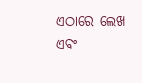ଏଠାରେ ଲେଖ ଏବଂ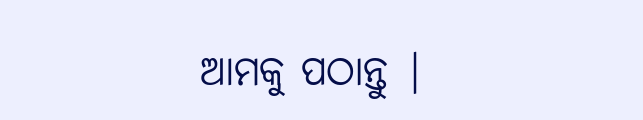ଆମକୁ ପଠାନ୍ତୁ |